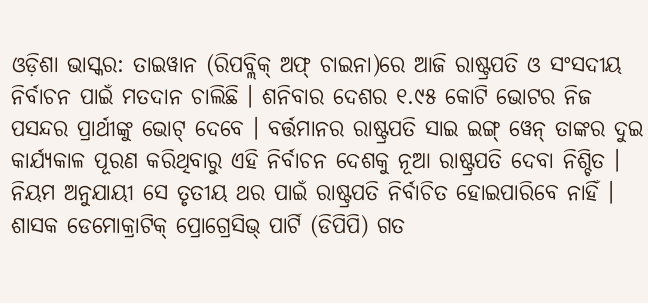ଓଡ଼ିଶା ଭାସ୍କର: ତାଇୱାନ (ରିପବ୍ଲିକ୍ ଅଫ୍ ଚାଇନା)ରେ ଆଜି ରାଷ୍ଟ୍ରପତି ଓ ସଂସଦୀୟ ନିର୍ବାଚନ ପାଇଁ ମତଦାନ ଚାଲିଛି । ଶନିବାର ଦେଶର ୧.୯୫ କୋଟି ଭୋଟର ନିଜ ପସନ୍ଦର ପ୍ରାର୍ଥୀଙ୍କୁ ଭୋଟ୍ ଦେବେ । ବର୍ତ୍ତମାନର ରାଷ୍ଟ୍ରପତି ସାଇ ଇଙ୍ଗ୍ ୱେନ୍ ତାଙ୍କର ଦୁଇ କାର୍ଯ୍ୟକାଳ ପୂରଣ କରିଥିବାରୁ ଏହି ନିର୍ବାଚନ ଦେଶକୁ ନୂଆ ରାଷ୍ଟ୍ରପତି ଦେବା ନିଶ୍ଚିତ ।
ନିୟମ ଅନୁଯାୟୀ ସେ ତୃତୀୟ ଥର ପାଇଁ ରାଷ୍ଟ୍ରପତି ନିର୍ବାଚିତ ହୋଇପାରିବେ ନାହିଁ । ଶାସକ ଡେମୋକ୍ରାଟିକ୍ ପ୍ରୋଗ୍ରେସିଭ୍ ପାର୍ଟି (ଡିପିପି) ଗତ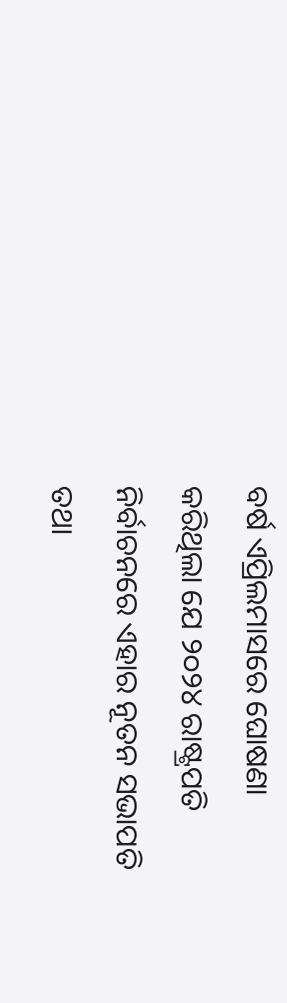ବର୍ଷ ଏପ୍ରିଲମାସରେ ଘୋଷଣା କରିଥିଲା ଯେ ୨୦୨୪ ରାଷ୍ଟ୍ରପତି ନିର୍ବାଚନରେ ଏହାର ନୂତନ ସଭାପତି ତଥା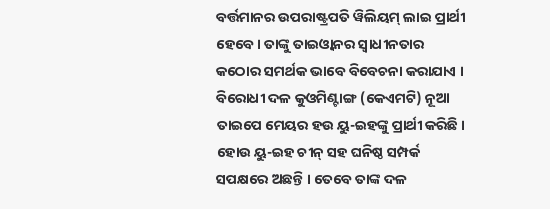ବର୍ତ୍ତମାନର ଉପରାଷ୍ଟ୍ରପତି ୱିଲିୟମ୍ ଲାଇ ପ୍ରାର୍ଥୀ ହେବେ। ତାଙ୍କୁ ତାଇଓ୍ଵାନର ସ୍ୱାଧୀନତାର କଠୋର ସମର୍ଥକ ଭାବେ ବିବେଚନା କରାଯାଏ ।
ବିରୋଧୀ ଦଳ କୁଓମିଣ୍ଟାଙ୍ଗ (କେଏମଟି) ନୂଆ ତାଇପେ ମେୟର ହଉ ୟୁ-ଇହଙ୍କୁ ପ୍ରାର୍ଥୀ କରିଛି । ହୋଉ ୟୁ-ଇହ ଚୀନ୍ ସହ ଘନିଷ୍ଠ ସମ୍ପର୍କ ସପକ୍ଷରେ ଅଛନ୍ତି । ତେବେ ତାଙ୍କ ଦଳ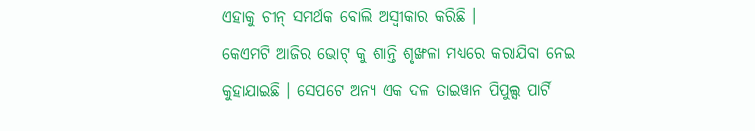ଏହାକୁ ଚୀନ୍ ସମର୍ଥକ ବୋଲି ଅସ୍ୱୀକାର କରିଛି ।
କେଏମଟି ଆଜିର ଭୋଟ୍ କୁ ଶାନ୍ତି ଶୃଙ୍ଖଳା ମଧ୍ୟରେ କରାଯିବା ନେଇ କୁହାଯାଇଛି । ସେପଟେ ଅନ୍ୟ ଏକ ଦଳ ତାଇୱାନ ପିପୁଲ୍ସ ପାର୍ଟି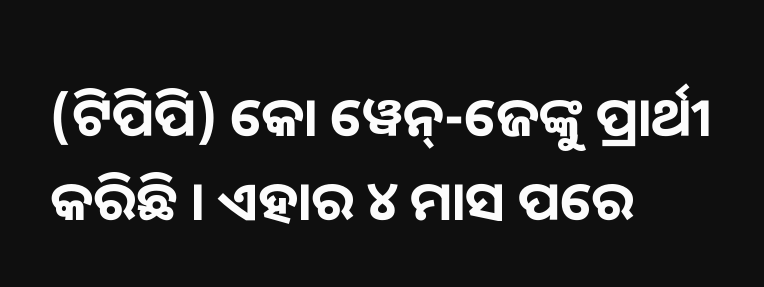(ଟିପିପି) କୋ ୱେନ୍-ଜେଙ୍କୁ ପ୍ରାର୍ଥୀ କରିଛି । ଏହାର ୪ ମାସ ପରେ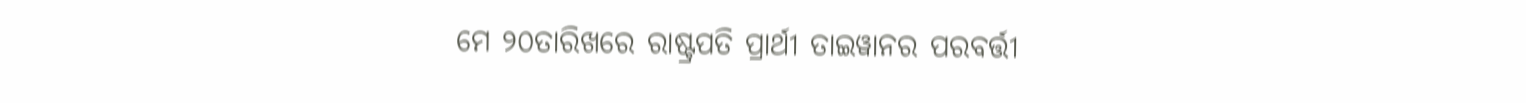ମେ ୨୦ତାରିଖରେ ରାଷ୍ଟ୍ରପତି ପ୍ରାର୍ଥୀ ତାଇୱାନର ପରବର୍ତ୍ତୀ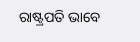ରାଷ୍ଟ୍ରପତି ଭାବେ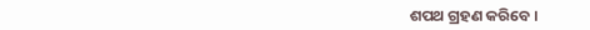ଶପଥ ଗ୍ରହଣ କରିବେ ।